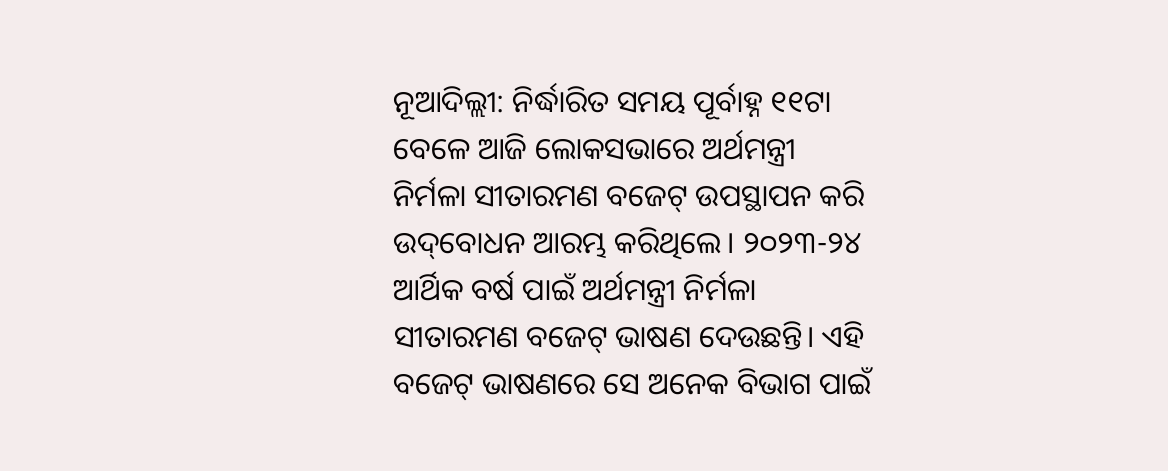ନୂଆଦିଲ୍ଲୀ: ନିର୍ଦ୍ଧାରିତ ସମୟ ପୂର୍ବାହ୍ନ ୧୧ଟା ବେଳେ ଆଜି ଲୋକସଭାରେ ଅର୍ଥମନ୍ତ୍ରୀ ନିର୍ମଳା ସୀତାରମଣ ବଜେଟ୍‌ ଉପସ୍ଥାପନ କରି ଉଦ୍‌ବୋଧନ ଆରମ୍ଭ କରିଥିଲେ। ୨୦୨୩-୨୪ ଆର୍ଥିକ ବର୍ଷ ପାଇଁ ଅର୍ଥମନ୍ତ୍ରୀ ନିର୍ମଳା ସୀତାରମଣ ବଜେଟ୍ ଭାଷଣ ଦେଉଛନ୍ତି। ଏହି ବଜେଟ୍ ଭାଷଣରେ ସେ ଅନେକ ବିଭାଗ ପାଇଁ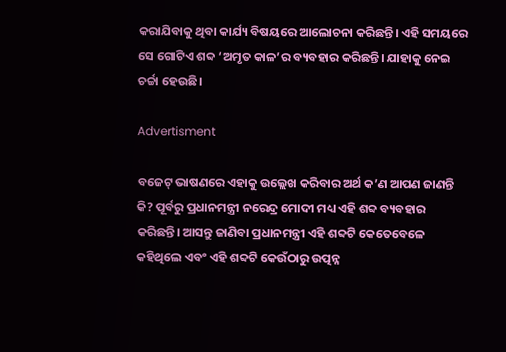କରାଯିବାକୁ ଥିବା କାର୍ଯ୍ୟ ବିଷୟରେ ଆଲୋଚନା କରିଛନ୍ତି। ଏହି ସମୟରେ ସେ ଗୋଟିଏ ଶବ୍ଦ ‘ଅମୃତ କାଳ’ର ବ୍ୟବହାର କରିଛନ୍ତି। ଯାହାକୁ ନେଇ ଚର୍ଚ୍ଚା ହେଉଛି।

Advertisment

ବଜେଟ୍ ଭାଷଣରେ ଏହାକୁ ଉଲ୍ଲେଖ କରିବାର ଅର୍ଥ କ’ଣ ଆପଣ ଜାଣନ୍ତି କି? ପୂର୍ବରୁ ପ୍ରଧାନମନ୍ତ୍ରୀ ନରେନ୍ଦ୍ର ମୋଦୀ ମଧ୍ୟ ଏହି ଶବ୍ଦ ବ୍ୟବହାର କରିଛନ୍ତି। ଆସନ୍ତୁ ଜାଣିବା ପ୍ରଧାନମନ୍ତ୍ରୀ ଏହି ଶବ୍ଦଟି କେତେବେଳେ କହିଥିଲେ ଏବଂ ଏହି ଶବ୍ଦଟି କେଉଁଠାରୁ ଉତ୍ପନ୍ନ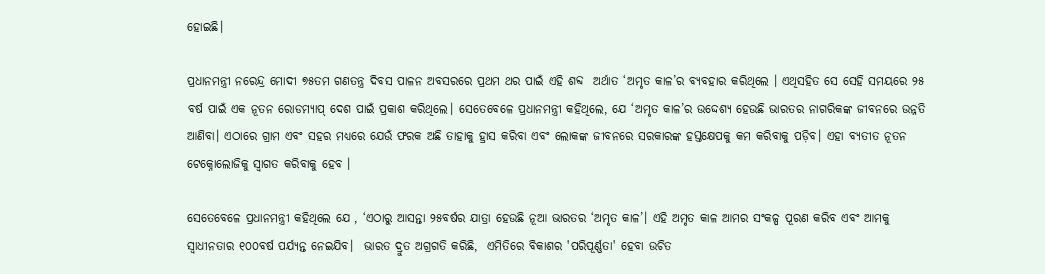ହୋଇଛି।

ପ୍ରଧାନମନ୍ତ୍ରୀ ନରେନ୍ଦ୍ର ମୋଦୀ ୭୫ତମ ଗଣତନ୍ତ୍ର ଦିବସ ପାଳନ ଅବସରରେ ପ୍ରଥମ ଥର ପାଇଁ ଏହି ଶବ୍ଦ  ଅର୍ଥାତ ‘ଅମୃତ କାଳ’ର ବ୍ୟବହାର କରିଥିଲେ । ଏଥିସହିତ ସେ ସେହି ସମୟରେ ୨୫ ବର୍ଷ ପାଇଁ ଏକ ନୂତନ ରୋଡମ୍ୟାପ୍ ଦେଶ ପାଇଁ ପ୍ରକାଶ କରିଥିଲେ। ସେତେବେଳେ ପ୍ରଧାନମନ୍ତ୍ରୀ କହିଥିଲେ, ଯେ ‘ଅମୃତ କାଳ’ର ଉଦ୍ଦେଶ୍ୟ ହେଉଛି ଭାରତର ନାଗରିକଙ୍କ ଜୀବନରେ ଉନ୍ନତି ଆଣିବା। ଏଠାରେ ଗ୍ରାମ ଏବଂ ସହର ମଧ୍ୟରେ ଯେଉଁ ଫରକ ଅଛି ତାହାକୁ ହ୍ରାସ କରିବା ଏବଂ ଲୋକଙ୍କ ଜୀବନରେ ସରକାରଙ୍କ ହସ୍ତକ୍ଷେପକୁ କମ କରିବାକୁ ପଡ଼ିବ। ଏହା ବ୍ୟତୀତ ନୂତନ ଟେକ୍ନୋଲୋଜିକୁ ସ୍ୱାଗତ କରିବାକୁ ହେବ ।

ସେତେବେଳେ ପ୍ରଧାନମନ୍ତ୍ରୀ କହିଥିଲେ ଯେ , ‘ଏଠାରୁ ଆସନ୍ତା ୨୫ବର୍ଷର ଯାତ୍ରା ହେଉଛି ନୂଆ ଭାରତର ‘ଅମୃତ କାଳ’। ଏହି ଅମୃତ କାଳ ଆମର ସଂକଳ୍ପ ପୂରଣ କରିବ ଏବଂ ଆମକୁ ସ୍ବାଧୀନତାର ୧୦୦ବର୍ଷ ପର୍ଯ୍ୟନ୍ତ ନେଇଯିବ।  ଭାରତ ଦ୍ରୁତ ଅଗ୍ରଗତି କରିଛି,  ଏମିତିରେ ବିକାଶର 'ପରିପୂର୍ଣ୍ଣତା' ହେବା ଉଚିତ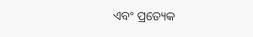ଏବଂ ପ୍ରତ୍ୟେକ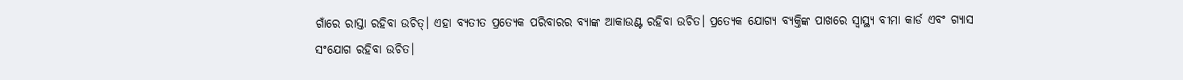ଗାଁରେ ରାସ୍ତା ରହିବା ଉଚିତ୍। ଏହା ବ୍ୟତୀତ ପ୍ରତ୍ୟେକ ପରିବାରର ବ୍ୟାଙ୍କ ଆକାଉଣ୍ଟ ରହିବା ଉଚିତ। ପ୍ରତ୍ୟେକ ଯୋଗ୍ୟ ବ୍ୟକ୍ତିଙ୍କ ପାଖରେ ସ୍ୱାସ୍ଥ୍ୟ ବୀମା କାର୍ଡ ଏବଂ ଗ୍ୟାସ ସଂଯୋଗ ରହିବା ଉଚିତ।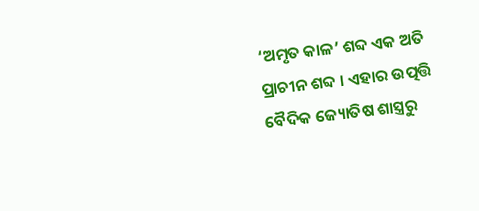‘ଅମୃତ କାଳ’ ଶବ୍ଦ ଏକ ଅତି ପ୍ରାଚୀନ ଶବ୍ଦ । ଏହାର ଉତ୍ପତ୍ତି ବୈଦିକ ଜ୍ୟୋତିଷ ଶାସ୍ତ୍ରରୁ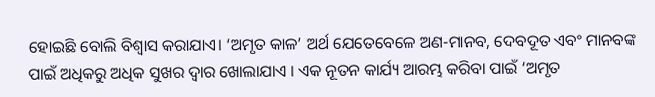ହୋଇଛି ବୋଲି ବିଶ୍ୱାସ କରାଯାଏ। ‘ଅମୃତ କାଳ’ ଅର୍ଥ ଯେତେବେଳେ ଅଣ-ମାନବ, ଦେବଦୂତ ଏବଂ ମାନବଙ୍କ ପାଇଁ ଅଧିକରୁ ଅଧିକ ସୁଖର ଦ୍ୱାର ଖୋଲାଯାଏ । ଏକ ନୂତନ କାର୍ଯ୍ୟ ଆରମ୍ଭ କରିବା ପାଇଁ ‘ଅମୃତ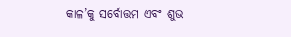କାଳ’କୁ ସର୍ବୋତ୍ତମ ଏବଂ ଶୁଭ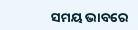ସମୟ ଭାବରେ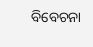ବିବେଚନା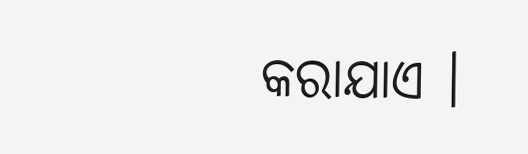କରାଯାଏ ।